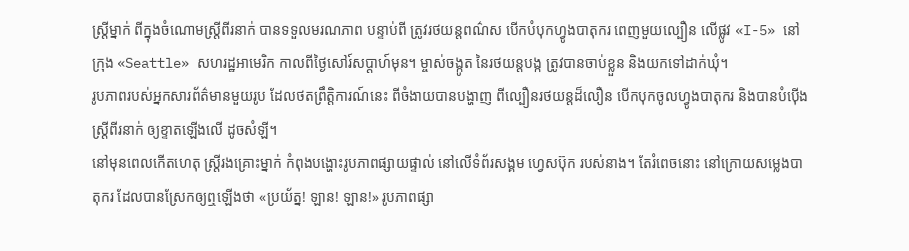ស្ត្រីម្នាក់ ពីក្នុងចំណោមស្ត្រីពីរនាក់ បានទទួលមរណភាព បន្ទាប់ពី ត្រូវរថយន្ដពណ៌ស បើកបំបុកហ្វូងបាតុករ ពេញមួយល្បឿន លើផ្លូវ «I-5» នៅក្រុង «Seattle» សហរដ្ឋអាមេរិក កាលពីថ្ងៃសៅរ៍សប្ដាហ៍មុន។ ម្ចាស់ចង្កូត នៃរថយន្ដបង្ក ត្រូវបានចាប់ខ្លួន និងយកទៅដាក់ឃុំ។
រូបភាពរបស់អ្នកសារព័ត៌មានមួយរូប ដែលថតព្រឹត្តិការណ៍នេះ ពីចំងាយបានបង្ហាញ ពីល្បឿនរថយន្ដដ៏លឿន បើកបុកចូលហ្វូងបាតុករ និងបានបំប៉ើងស្ត្រីពីរនាក់ ឲ្យខ្ទាតឡើងលើ ដូចសំឡី។
នៅមុនពេលកើតហេតុ ស្ត្រីរងគ្រោះម្នាក់ កំពុងបង្ហោះរូបភាពផ្សាយផ្ទាល់ នៅលើទំព័រសង្គម ហ្វេសប៊ុក របស់នាង។ តែរំពេចនោះ នៅក្រោយសម្លេងបាតុករ ដែលបានស្រែកឲ្យឮឡើងថា «ប្រយ័ត្ន! ឡាន! ឡាន!» រូបភាពផ្សា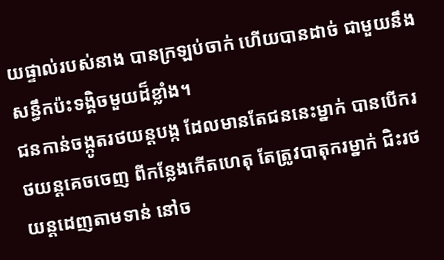យផ្ទាល់របស់នាង បានក្រឡប់ចាក់ ហើយបានដាច់ ជាមួយនឹងសន្ធឹកប៉ះទង្គិចមួយដ៏ខ្លាំង។
ជនកាន់ចង្កូតរថយន្ដបង្ក ដែលមានតែជននេះម្នាក់ បានបើករថយន្ដគេចចេញ ពីកន្លែងកើតហេតុ តែត្រូវបាតុករម្នាក់ ជិះរថយន្ដដេញតាមទាន់ នៅច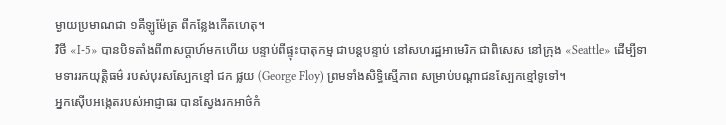ម្ងាយប្រមាណជា ១គីឡូម៉ែត្រ ពីកន្លែងកើតហេតុ។
វិថី «I-5» បានបិទតាំងពី៣សប្ដាហ៍មកហើយ បន្ទាប់ពីផ្ទុះបាតុកម្ម ជាបន្តបន្ទាប់ នៅសហរដ្ឋអាមេរិក ជាពិសេស នៅក្រុង «Seattle» ដើម្បីទាមទាររកយុត្តិធម៌ របស់បុរសស្បែកខ្មៅ ជក ផ្លយ (George Floy) ព្រមទាំងសិទ្ធិស្មើភាព សម្រាប់បណ្ដាជនស្បែកខ្មៅទូទៅ។
អ្នកស៊ើបអង្កេតរបស់អាជ្ញាធរ បានស្វែងរកអាថ៌កំ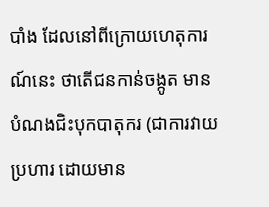បាំង ដែលនៅពីក្រោយហេតុការណ៍នេះ ថាតើជនកាន់ចង្កូត មានបំណងជិះបុកបាតុករ (ជាការវាយប្រហារ ដោយមាន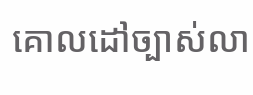គោលដៅច្បាស់លា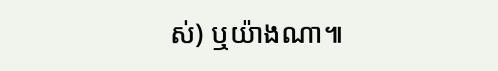ស់) ឬយ៉ាងណា៕